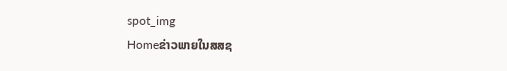spot_img
Homeຂ່າວພາຍໃນສສຊ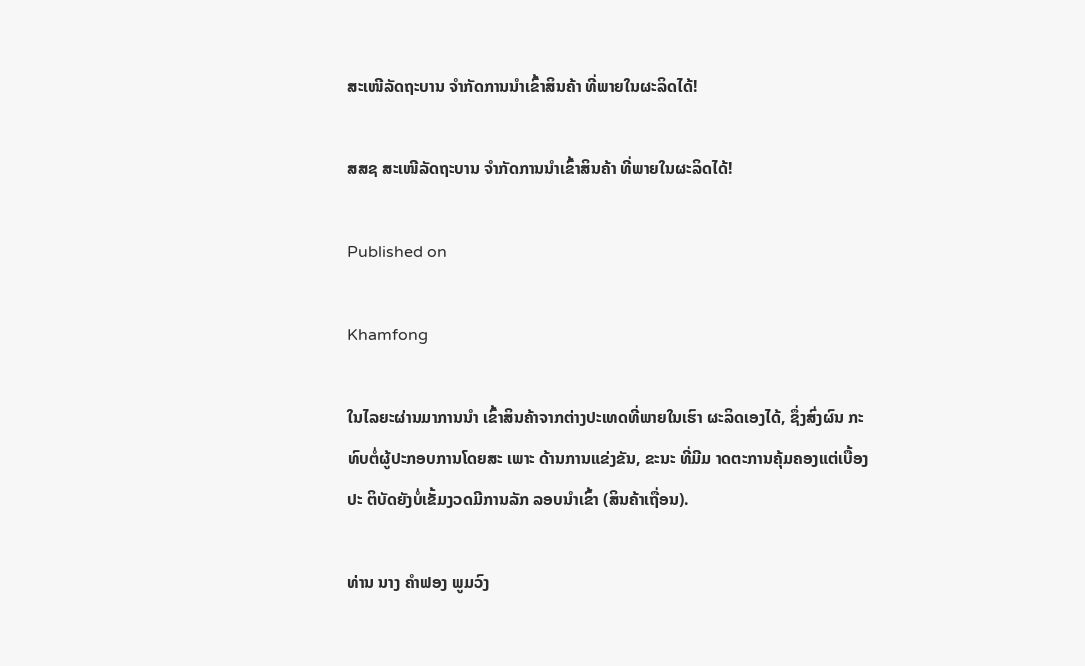ສະເໜີລັດຖະບານ ຈຳກັດການນຳເຂົ້າສິນຄ້າ ທີ່ພາຍໃນຜະລິດໄດ້!

ສສຊ ສະເໜີລັດຖະບານ ຈຳກັດການນຳເຂົ້າສິນຄ້າ ທີ່ພາຍໃນຜະລິດໄດ້!

Published on

Khamfong

ໃນໄລຍະຜ່ານມາການນຳ ເຂົ້າສິນຄ້າຈາກຕ່າງປະເທດທີ່ພາຍໃນເຮົາ ຜະລິດເອງໄດ້, ຊຶ່ງສົ່ງຜົນ ກະທົບຕໍ່ຜູ້ປະກອບການໂດຍສະ ເພາະ ດ້ານການແຂ່ງຂັນ, ຂະນະ ທີ່ມີມ າດຕະການຄຸ້ມຄອງແຕ່ເບື້ອງປະ ຕິບັດຍັງບໍ່ເຂັ້ມງວດມີການລັກ ລອບນຳເຂົ້າ (ສິນຄ້າເຖື່ອນ).

ທ່ານ ນາງ ຄຳຟອງ ພູມວົງ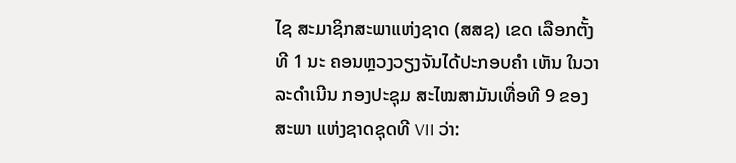ໄຊ ສະມາຊິກສະພາແຫ່ງຊາດ (ສສຊ) ເຂດ ເລືອກຕັ້ງທີ 1 ນະ ຄອນຫຼວງວຽງຈັນໄດ້ປະກອບຄຳ ເຫັນ ໃນວາລະດຳເນີນ ກອງປະຊຸມ ສະໄໝສາມັນເທື່ອທີ 9 ຂອງສະພາ ແຫ່ງຊາດຊຸດທີ VII ວ່າ: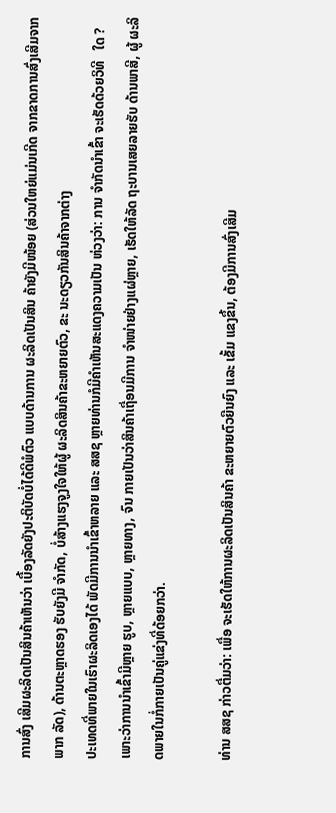ການສົ່ງ ເສີມຜະລິດເປັນສິນຄ້າເຫັນວ່າ ເບື້ອງລັດຍັງປະຕິບັດບໍ່ໄດ້ດີພໍຕົວ ແບບດ້ານການ ຜະລິດເປັນສິນ ຄ້າຍັງມີໜ້ອຍ (ສ່ວນໃຫຍ່ແມ່ນເກີດ ຈາກຂາດການສົ່ງເສີມຈາກພາກ ລັດ), ດ້ານຕະຫຼາດຮອງ ຮັບຍັງມີ ຈຳກັດ, ບໍ່ສ້າງແຮງຈູງໃຈໃຫ້ຜູ້ ຜະລິດສິນຄ້າຂະຫຍາຍຕົວ, ຂະ ນະດຽວກັນສິນຄ້າຈາກຕ່າງ
ປະເທດທີ່ພາຍໃນເຮົາຜະລິດເອງໄດ້ ພັດມີການນຳເຂົ້າຫລາຍ ແລະ ສສຊ ຫຼາຍທ່ານກໍມີຄຳເຫັນສະແດງຄວາມເປັນ ຫ່ວງວ່າ: ການ ຈຳກັດນຳເຂົ້າ ຈະເຮັດດ້ວຍວິທີ   ໃດ ? ເພາະວ່າການນຳເຂົ້າມີຫຼາຍ ຮູບ, ຫຼາຍແບບ, ຫຼາຍທາງ, ຈົນ ກາຍເປັນວ່າສິນຄ້າເຖື່ອນມີການ ຈຳໜ່າຍຢ່າງແຜ່ຫຼາຍ, ເຮັດໃຫ້ລັດ ຖະບານເສຍລາຍຮັບ ດ້ານພາສີ, ຜູ້ ຜະລິດພາຍໃນກໍ່ກາຍເປັນຄູ່ແຂ່ງທີ່ດ້ອຍກວ່າ.

ທ່ານ ສສຊ ກ່າວຕື່ມວ່າ: ເພື່ອ ຈະເຮັດໃຫ້ການຜະລິດເປັນສິນຄ້າ ຂະຫຍາຍຕົວຍືນຍົງ ແລະ ເຂັ້ມ ແຂງຂຶ້ນ, ຕ້ອງມີການສົ່ງເສີມ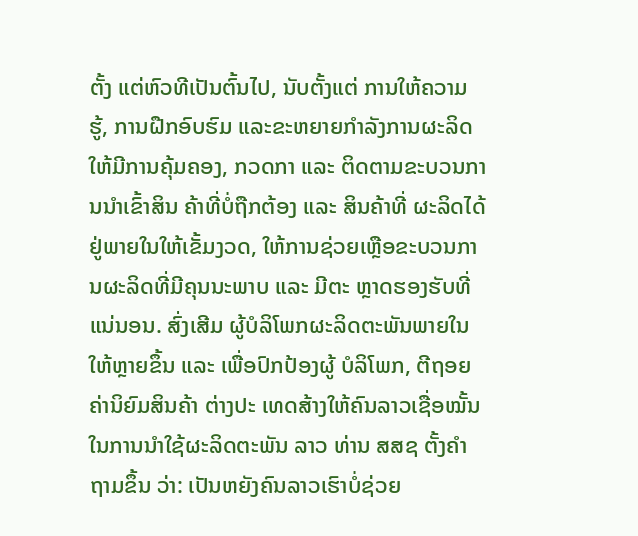ຕັ້ງ ແຕ່ຫົວທີເປັນຕົ້ນໄປ, ນັບຕັ້ງແຕ່ ການໃຫ້ຄວາມຮູ້, ການຝືກອົບຮົມ ແລະຂະຫຍາຍກຳລັງການຜະລິດ ໃຫ້ມີການຄຸ້ມຄອງ, ກວດກາ ແລະ ຕິດຕາມຂະບວນການນຳເຂົ້າສິນ ຄ້າທີ່ບໍ່ຖືກຕ້ອງ ແລະ ສິນຄ້າທີ່ ຜະລິດໄດ້ຢູ່ພາຍໃນໃຫ້ເຂັ້ມງວດ, ໃຫ້ການຊ່ວຍເຫຼືອຂະບວນການຜະລິດທີ່ມີຄຸນນະພາບ ແລະ ມີຕະ ຫຼາດຮອງຮັບທີ່ແນ່ນອນ. ສົ່ງເສີມ ຜູ້ບໍລິໂພກຜະລິດຕະພັນພາຍໃນໃຫ້ຫຼາຍຂຶ້ນ ແລະ ເພື່ອປົກປ້ອງຜູ້ ບໍລິໂພກ, ຕີຖອຍຄ່ານິຍົມສິນຄ້າ ຕ່າງປະ ເທດສ້າງໃຫ້ຄົນລາວເຊື່ອໝັ້ນໃນການນຳໃຊ້ຜະລິດຕະພັນ ລາວ ທ່ານ ສສຊ ຕັ້ງຄຳຖາມຂຶ້ນ ວ່າ: ເປັນຫຍັງຄົນລາວເຮົາບໍ່ຊ່ວຍ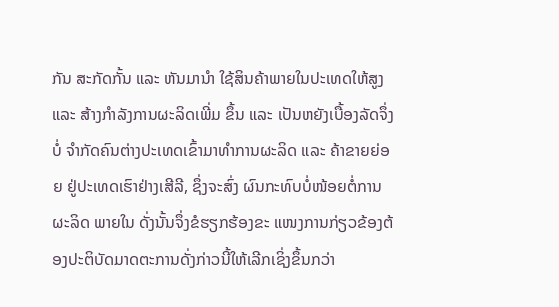ກັນ ສະກັດກັ້ນ ແລະ ຫັນມານຳ ໃຊ້ສິນຄ້າພາຍໃນປະເທດໃຫ້ສູງ ແລະ ສ້າງກຳລັງການຜະລິດເພີ່ມ ຂຶ້ນ ແລະ ເປັນຫຍັງເບື້ອງລັດຈຶ່ງບໍ່ ຈຳກັດຄົນຕ່າງປະເທດເຂົ້າມາທຳການຜະລິດ ແລະ ຄ້າຂາຍຍ່ອຍ ຢູ່ປະເທດເຮົາຢ່າງເສີລີ, ຊຶ່ງຈະສົ່ງ ຜົນກະທົບບໍ່ໜ້ອຍຕໍ່ການຜະລິດ ພາຍໃນ ດັ່ງນັ້ນຈຶ່ງຂໍຮຽກຮ້ອງຂະ ແໜງການກ່ຽວຂ້ອງຕ້ອງປະຕິບັດມາດຕະການດັ່ງກ່າວນີ້ໃຫ້ເລີກເຊິ່ງຂຶ້ນກວ່າ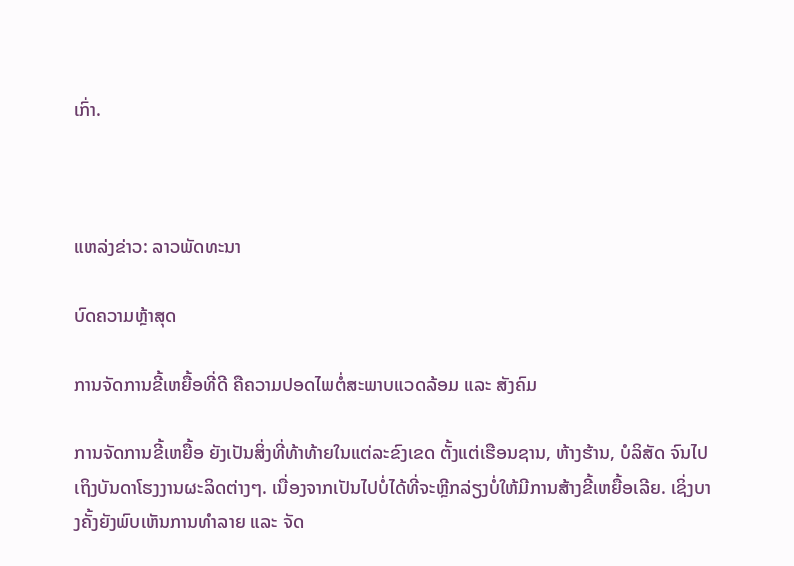ເກົ່າ.



ແຫລ່ງຂ່າວ: ລາວພັດທະນາ

ບົດຄວາມຫຼ້າສຸດ

ການຈັດການຂີ້ເຫຍື້ອທີ່ດີ ຄືຄວາມປອດໄພຕໍ່ສະພາບແວດລ້ອມ ແລະ ສັງຄົມ

ການຈັດການຂີ້ເຫຍື້ອ ຍັງເປັນສິ່ງທີ່ທ້າທ້າຍໃນແຕ່ລະຂົງເຂດ ຕັ້ງແຕ່ເຮືອນຊານ, ຫ້າງຮ້ານ, ບໍລິສັດ ຈົນໄປເຖິງບັນດາໂຮງງານຜະລິດຕ່າງໆ. ເນື່ອງຈາກເປັນໄປບໍ່ໄດ້ທີ່ຈະຫຼີກລ່ຽງບໍ່ໃຫ້ມີການສ້າງຂີ້ເຫຍື້ອເລີຍ. ເຊິ່ງບາງຄັ້ງຍັງພົບເຫັນການທຳລາຍ ແລະ ຈັດ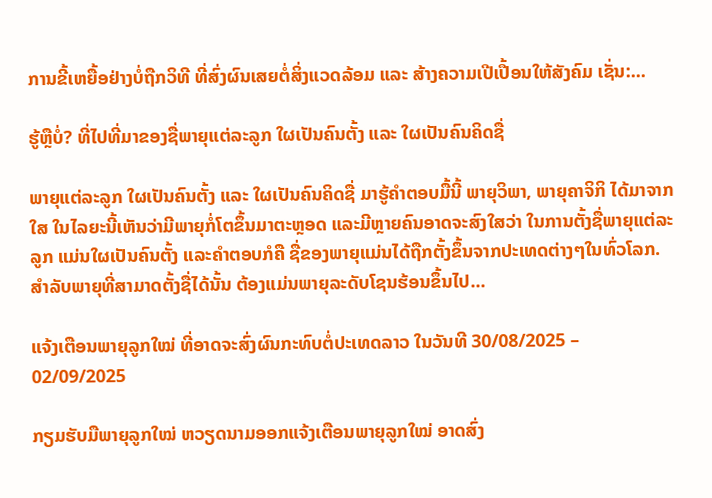ການຂີ້ເຫຍື້ອຢ່າງບໍ່ຖືກວິທີ ທີ່ສົ່ງຜົນເສຍຕໍ່ສິ່ງແວດລ້ອມ ແລະ ສ້າງຄວາມເປີເປື້ອນໃຫ້ສັງຄົມ ເຊັ່ນ:...

ຮູ້ຫຼືບໍ່? ທີ່ໄປທີ່ມາຂອງຊື່ພາຍຸແຕ່ລະລູກ ໃຜເປັນຄົນຕັ້ງ ແລະ ໃຜເປັນຄົນຄິດຊື່

ພາຍຸແຕ່ລະລູກ ໃຜເປັນຄົນຕັ້ງ ແລະ ໃຜເປັນຄົນຄິດຊື່ ມາຮູ້ຄຳຕອບມື້ນີ້ ພາຍຸວິພາ, ພາຍຸຄາຈິກິ ໄດ້ມາຈາກໃສ ໃນໄລຍະນີ້ເຫັນວ່າມີພາຍຸກໍ່ໂຕຂຶ້ນມາຕະຫຼອດ ແລະມີຫຼາຍຄົນອາດຈະສົງໃສວ່າ ໃນການຕັ້ງຊື່ພາຍຸແຕ່ລະລູກ ແມ່ນໃຜເປັນຄົນຕັ້ງ ແລະຄໍາຕອບກໍຄື ຊື່ຂອງພາຍຸແມ່ນໄດ້ຖືກຕັ້ງຂຶ້ນຈາກປະເທດຕ່າງໆໃນທົ່ວໂລກ. ສຳລັບພາຍຸທີ່ສາມາດຕັ້ງຊື່ໄດ້ນັ້ນ ຕ້ອງແມ່ນພາຍຸລະດັບໂຊນຮ້ອນຂຶ້ນໄປ...

ແຈ້ງເຕືອນພາຍຸລູກໃໝ່ ທີ່ອາດຈະສົ່ງຜົນກະທົບຕໍ່ປະເທດລາວ ໃນວັນທີ 30/08/2025 – 02/09/2025

ກຽມຮັບມືພາຍຸລູກໃໝ່ ຫວຽດນາມອອກແຈ້ງເຕືອນພາຍຸລູກໃໝ່ ອາດສົ່ງ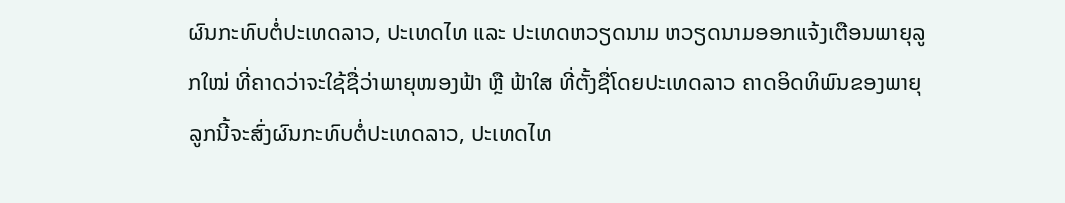ຜົນກະທົບຕໍ່ປະເທດລາວ, ປະເທດໄທ ແລະ ປະເທດຫວຽດນາມ ຫວຽດນາມອອກແຈ້ງເຕືອນພາຍຸລູກໃໝ່ ທີ່ຄາດວ່າຈະໃຊ້ຊື່ວ່າພາຍຸໜອງຟ້າ ຫຼື ຟ້າໃສ ທີ່ຕັ້ງຊື່ໂດຍປະເທດລາວ ຄາດອິດທິພົນຂອງພາຍຸລູກນີ້ຈະສົ່ງຜົນກະທົບຕໍ່ປະເທດລາວ, ປະເທດໄທ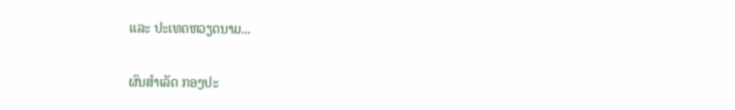ແລະ ປະເທດຫວຽດນາມ...

ຜົນສໍາເລັດ ກອງປະ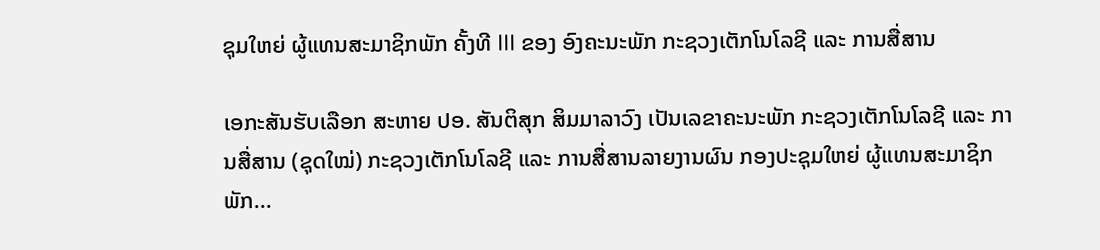ຊຸມໃຫຍ່ ຜູ້ແທນສະມາຊິກພັກ ຄັ້ງທີ III ຂອງ ອົງຄະນະພັກ ກະຊວງເຕັກໂນໂລຊີ ແລະ ການສື່ສານ

ເອກະສັນຮັບເລືອກ ສະຫາຍ ປອ. ສັນຕິສຸກ ສິມມາລາວົງ ເປັນເລຂາຄະນະພັກ ກະຊວງເຕັກໂນໂລຊີ ແລະ ການສື່ສານ (ຊຸດໃໝ່) ກະຊວງເຕັກໂນໂລຊີ ແລະ ການສື່ສານລາຍງານຜົນ ກອງປະຊຸມໃຫຍ່ ຜູ້ແທນສະມາຊິກພັກ...